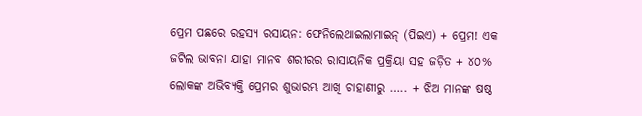ପ୍ରେମ ପଛରେ ରହସ୍ୟ ରସାୟନ: ଫେନିଲେଥାଇଲାମାଇନ୍ (ପିଇଏ) + ପ୍ରେମ! ଏକ ଜଟିଲ ଭାବନା ଯାହା ମାନବ ଶରୀରର ରାସାୟନିକ ପ୍ରକ୍ରିୟା ସହ ଜଡ଼ିତ + ୪୦% ଲୋକଙ୍କ ଅଭିବ୍ୟକ୍ତି ପ୍ରେମର ଶୁଭାରମ୍ଭ ଆଖି ଚାହାଣୀରୁ ….. + ଝିଅ ମାନଙ୍କ ଷଷ୍ଠ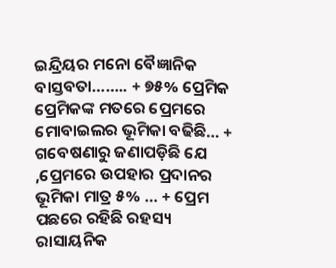ଇନ୍ଦ୍ରିୟର ମନୋ ବୈଜ୍ଞାନିକ ବାସ୍ତବତା…….. + ୭୫% ପ୍ରେମିକ ପ୍ରେମିକଙ୍କ ମତରେ ପ୍ରେମରେ ମୋବାଇଲର ଭୂମିକା ବଢିଛି… + ଗବେଷଣାରୁ ଜଣାପଡ଼ିଛି ଯେ ,ପ୍ରେମରେ ଉପହାର ପ୍ରଦାନର ଭୂମିକା ମାତ୍ର ୫% … + ପ୍ରେମ ପଛରେ ରହିଛି ରହସ୍ୟ ରାସାୟନିକ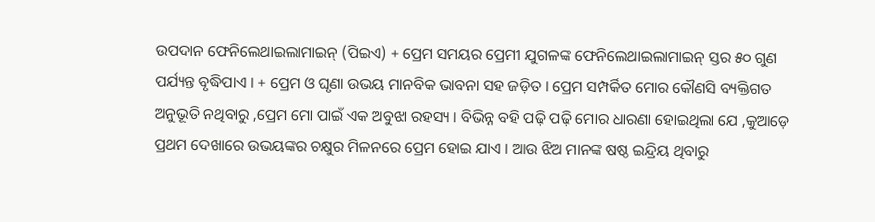ଉପଦାନ ଫେନିଲେଥାଇଲାମାଇନ୍ (ପିଇଏ) + ପ୍ରେମ ସମୟର ପ୍ରେମୀ ଯୁଗଳଙ୍କ ଫେନିଲେଥାଇଲାମାଇନ୍ ସ୍ତର ୫୦ ଗୁଣ ପର୍ଯ୍ୟନ୍ତ ବୃଦ୍ଧିପାଏ । + ପ୍ରେମ ଓ ଘୃଣା ଉଭୟ ମାନବିକ ଭାବନା ସହ ଜଡ଼ିତ । ପ୍ରେମ ସମ୍ପର୍କିତ ମୋର କୌଣସି ବ୍ୟକ୍ତିଗତ ଅନୁଭୂତି ନଥିବାରୁ ,ପ୍ରେମ ମୋ ପାଇଁ ଏକ ଅବୁଝା ରହସ୍ୟ । ବିଭିନ୍ନ ବହି ପଢ଼ି ପଢ଼ି ମୋର ଧାରଣା ହୋଇଥିଲା ଯେ ,କୁଆଡ଼େ ପ୍ରଥମ ଦେଖାରେ ଉଭୟଙ୍କର ଚକ୍ଷୁର ମିଳନରେ ପ୍ରେମ ହୋଇ ଯାଏ । ଆଉ ଝିଅ ମାନଙ୍କ ଷଷ୍ଠ ଇନ୍ଦ୍ରିୟ ଥିବାରୁ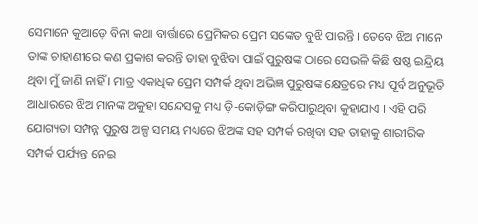ସେମାନେ କୁଆଡ଼େ ବିନା କଥା ବାର୍ତ୍ତାରେ ପ୍ରେମିକର ପ୍ରେମ ସଙ୍କେତ ବୁଝି ପାରନ୍ତି । ତେବେ ଝିଅ ମାନେ ତାଙ୍କ ଚାହାଣୀରେ କଣ ପ୍ରକାଶ କରନ୍ତି ତାହା ବୁଝିବା ପାଇଁ ପୁରୁଷଙ୍କ ଠାରେ ସେଭଳି କିଛି ଷଷ୍ଠ ଇନ୍ଦ୍ରିୟ ଥିବା ମୁଁ ଜାଣି ନାହିଁ । ମାତ୍ର ଏକାଧିକ ପ୍ରେମ ସମ୍ପର୍କ ଥିବା ଅଭିଜ୍ଞ ପୁରୁଷଙ୍କ କ୍ଷେତ୍ରରେ ମଧ୍ୟ ପୂର୍ବ ଅନୁଭୂତି ଆଧାରରେ ଝିଅ ମାନଙ୍କ ଅକୁହା ସନ୍ଦେସକୁ ମଧ୍ୟ ଡ଼ି-କୋଡ଼ିଙ୍ଗ କରିପାରୁଥିବା କୁହାଯାଏ । ଏହି ପରି ଯୋଗ୍ୟତା ସମ୍ପନ୍ନ ପୁରୁଷ ଅଳ୍ପ ସମୟ ମଧ୍ୟରେ ଝିଅଙ୍କ ସହ ସମ୍ପର୍କ ରଖିବା ସହ ତାହାକୁ ଶାରୀରିକ ସମ୍ପର୍କ ପର୍ଯ୍ୟନ୍ତ ନେଇ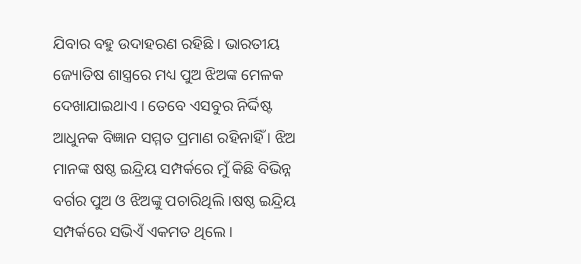ଯିବାର ବହୁ ଉଦାହରଣ ରହିଛି । ଭାରତୀୟ ଜ୍ୟୋତିଷ ଶାସ୍ତ୍ରରେ ମଧ୍ୟ ପୁଅ ଝିଅଙ୍କ ମେଳକ ଦେଖାଯାଇଥାଏ । ତେବେ ଏସବୁର ନିର୍ଦ୍ଦିଷ୍ଟ ଆଧୁନକ ବିଜ୍ଞାନ ସମ୍ମତ ପ୍ରମାଣ ରହିନାହିଁ । ଝିଅ ମାନଙ୍କ ଷଷ୍ଠ ଇନ୍ଦ୍ରିୟ ସମ୍ପର୍କରେ ମୁଁ କିଛି ବିଭିନ୍ନ ବର୍ଗର ପୁଅ ଓ ଝିଅଙ୍କୁ ପଚାରିଥିଲି ।ଷଷ୍ଠ ଇନ୍ଦ୍ରିୟ ସମ୍ପର୍କରେ ସଭିଏଁ ଏକମତ ଥିଲେ ।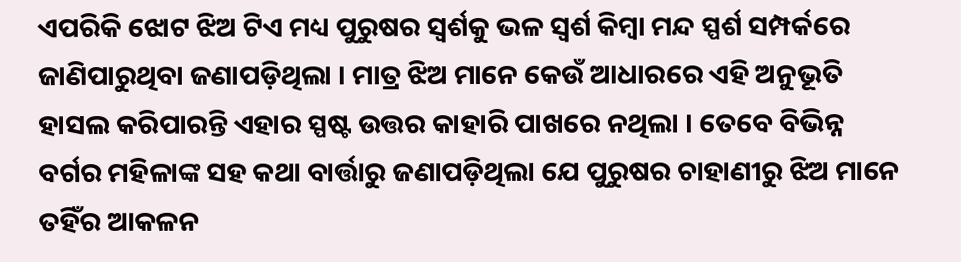ଏପରିକି ଝୋଟ ଝିଅ ଟିଏ ମଧ୍ୟ ପୁରୁଷର ସ୍ୱର୍ଶକୁ ଭଳ ସ୍ୱର୍ଶ କିମ୍ବା ମନ୍ଦ ସ୍ପର୍ଶ ସମ୍ପର୍କରେ ଜାଣିପାରୁଥିବା ଜଣାପଡ଼ିଥିଲା । ମାତ୍ର ଝିଅ ମାନେ କେଉଁ ଆଧାରରେ ଏହି ଅନୁଭୂତି ହାସଲ କରିପାରନ୍ତି ଏହାର ସ୍ପଷ୍ଟ ଉତ୍ତର କାହାରି ପାଖରେ ନଥିଲା । ତେବେ ବିଭିନ୍ନ ବର୍ଗର ମହିଳାଙ୍କ ସହ କଥା ବାର୍ତ୍ତାରୁ ଜଣାପଡ଼ିଥିଲା ଯେ ପୁରୁଷର ଚାହାଣୀରୁ ଝିଅ ମାନେ ତହିଁର ଆକଳନ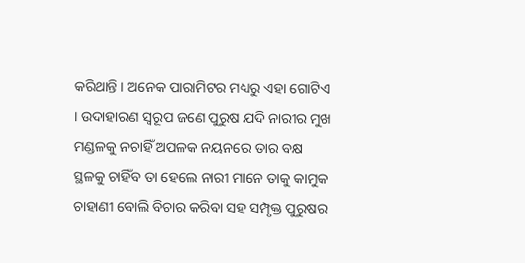କରିଥାନ୍ତି । ଅନେକ ପାରାମିଟର ମଧ୍ୟରୁ ଏହା ଗୋଟିଏ । ଉଦାହାରଣ ସ୍ୱରୂପ ଜଣେ ପୁରୁଷ ଯଦି ନାରୀର ମୁଖ ମଣ୍ଡଳକୁ ନଚାହିଁ ଅପଳକ ନୟନରେ ତାର ବକ୍ଷ ସ୍ଥଳକୁ ଚାହିଁବ ତା ହେଲେ ନାରୀ ମାନେ ତାକୁ କାମୁକ ଚାହାଣୀ ବୋଲି ବିଚାର କରିବା ସହ ସମ୍ପୃକ୍ତ ପୁରୁଷର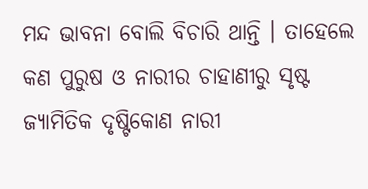ମନ୍ଦ ଭାବନା ବୋଲି ବିଚାରି ଥାନ୍ତି । ତାହେଲେ କଣ ପୁରୁଷ ଓ ନାରୀର ଚାହାଣୀରୁ ସୃଷ୍ଟ ଜ୍ୟାମିତିକ ଦୃଷ୍ଟିକୋଣ ନାରୀ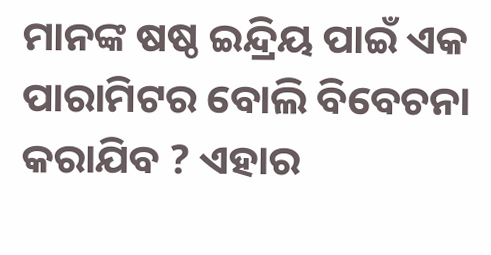ମାନଙ୍କ ଷଷ୍ଠ ଇନ୍ଦ୍ରିୟ ପାଇଁ ଏକ ପାରାମିଟର ବୋଲି ବିବେଚନା କରାଯିବ ? ଏହାର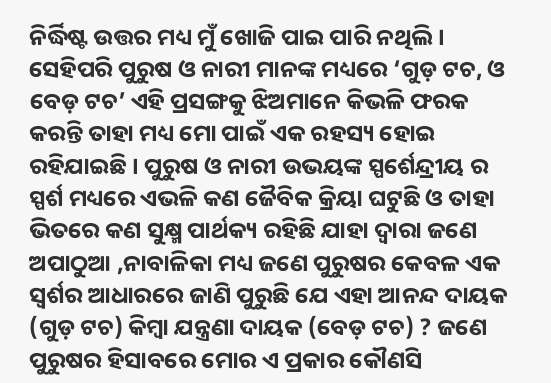ନିର୍ଦ୍ଧିଷ୍ଟ ଉତ୍ତର ମଧ୍ୟ ମୁଁ ଖୋଜି ପାଇ ପାରି ନଥିଲି । ସେହିପରି ପୁରୁଷ ଓ ନାରୀ ମାନଙ୍କ ମଧ୍ୟରେ ‘ଗୁଡ଼ ଟଚ, ଓ ବେଡ଼ ଟଚ’ ଏହି ପ୍ରସଙ୍ଗକୁ ଝିଅମାନେ କିଭଳି ଫରକ କରନ୍ତି ତାହା ମଧ୍ୟ ମୋ ପାଇଁ ଏକ ରହସ୍ୟ ହୋଇ ରହିଯାଇଛି । ପୁରୁଷ ଓ ନାରୀ ଉଭୟଙ୍କ ସ୍ପର୍ଶେନ୍ଦ୍ରୀୟ ର ସ୍ପର୍ଶ ମଧ୍ୟରେ ଏଭଳି କଣ ଜୈବିକ କ୍ରିୟା ଘଟୁଛି ଓ ତାହା ଭିତରେ କଣ ସୁକ୍ଷ୍ମ ପାର୍ଥକ୍ୟ ରହିଛି ଯାହା ଦ୍ୱାରା ଜଣେ ଅପାଠୁଆ ,ନାବାଳିକା ମଧ୍ୟ ଜଣେ ପୁରୁଷର କେବଳ ଏକ ସ୍ୱର୍ଶର ଆଧାରରେ ଜାଣି ପୁରୁଛି ଯେ ଏହା ଆନନ୍ଦ ଦାୟକ (ଗୁଡ଼ ଟଚ) କିମ୍ବା ଯନ୍ତ୍ରଣା ଦାୟକ (ବେଡ଼ ଟଚ) ? ଜଣେ ପୁରୁଷର ହିସାବରେ ମୋର ଏ ପ୍ରକାର କୌଣସି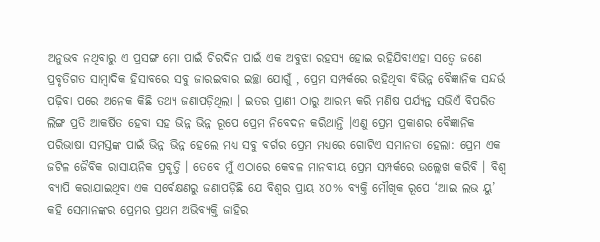ଅନୁଭବ ନଥିବାରୁ ଏ ପ୍ରସଙ୍ଗ ମୋ ପାଇଁ ଚିରଦିନ ପାଇଁ ଏକ ଅବୁଝା ରହସ୍ୟ ହୋଇ ରହିଯିବ!ଏହା ସତ୍ୱେ ଜଣେ ପ୍ରବୃତିଗତ ସାମ୍ବାଦିକ ହିସାବରେ ସବୁ ଜାରଇବାର ଇଚ୍ଛା ଯୋଗୁଁ , ପ୍ରେମ ସମ୍ପର୍କରେ ରହିଥିବା ବିଭିନ୍ନ ବୈଜ୍ଞାନିକ ସନ୍ଦର୍ଭ ପଢ଼ିବା ପରେ ଅନେକ କିଛି ତଥ୍ୟ ଜଣାପଡ଼ିଥିଲା । ଇତର ପ୍ରାଣୀ ଠାରୁ ଆରମ୍ଭ କରି ମଣିଷ ପର୍ଯ୍ୟନ୍ତ ସଭିଏଁ ବିପରିତ ଲିଙ୍ଗ ପ୍ରତି ଆକର୍ଷିତ ହେବା ସହ ଭିନ୍ନ ଭିନ୍ନ ରୂପେ ପ୍ରେମ ନିବେଦନ କରିଥାନ୍ତି ।ଏଣୁ ପ୍ରେମ ପ୍ରକାଶର ବୈଜ୍ଞାନିକ ପରିଭାଷା ସମସ୍ତଙ୍କ ପାଇଁ ଭିନ୍ନ ଭିନ୍ନ ହେଲେ ମଧ୍ୟ ସବୁ ବର୍ଗର ପ୍ରେମ ମଧ୍ୟରେ ଗୋଟିଏ ସମାନତା ହେଲା: ପ୍ରେମ ଏକ ଜଟିଳ ଜୈବିକ ରାସାୟନିକ ପ୍ରବୃତ୍ତି । ତେବେ ମୁଁ ଏଠାରେ କେବଳ ମାନବୀୟ ପ୍ରେମ ସମ୍ପର୍କରେ ଉଲ୍ଲେଖ କରିବି । ବିଶ୍ୱ ବ୍ୟାପି କରାଯାଇଥିବା ଏକ ସର୍ବେକ୍ଷଣରୁ ଜଣାପଡ଼ିଛି ଯେ ବିଶ୍ୱର ପ୍ରାୟ ୪୦% ବ୍ୟକ୍ତି ମୌଖିକ ରୂପେ ‘ଆଇ ଲଭ ୟୁ’ କହି ସେମାନଙ୍କର ପ୍ରେମର ପ୍ରଥମ ଅଭିବ୍ୟକ୍ତି ଜାହିର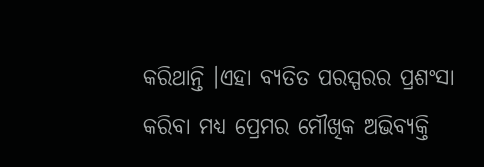କରିଥାନ୍ତି ।ଏହା ବ୍ୟତିତ ପରସ୍ପରର ପ୍ରଶଂସା କରିବା ମଧ୍ୟ ପ୍ରେମର ମୌଖିକ ଅଭିବ୍ୟକ୍ତି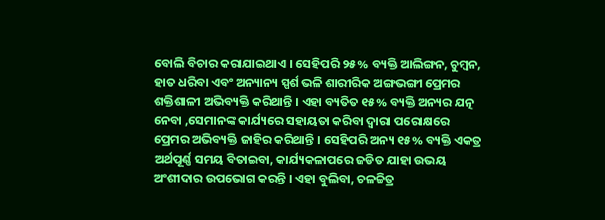ବୋଲି ବିଚାର କରାଯାଇଥାଏ । ସେହିପରି ୨୫% ବ୍ୟକ୍ତି ଆଲିଙ୍ଗନ, ଚୁମ୍ବନ, ହାତ ଧରିବା ଏବଂ ଅନ୍ୟାନ୍ୟ ସ୍ପର୍ଶ ଭଳି ଶାରୀରିକ ଅଙ୍ଗଭଙ୍ଗୀ ପ୍ରେମର ଶକ୍ତିଶାଳୀ ଅଭିବ୍ୟକ୍ତି କରିଥାନ୍ତି । ଏହା ବ୍ୟତିତ ୧୫% ବ୍ୟକ୍ତି ଅନ୍ୟର ଯତ୍ନ ନେବା ,ସେମାନଙ୍କ କାର୍ଯ୍ୟରେ ସହାୟତା କରିବା ଦ୍ୱାରା ପରୋକ୍ଷରେ ପ୍ରେମର ଅଭିବ୍ୟକ୍ତି ଜାହିର କରିଥାନ୍ତି । ସେହିପରି ଅନ୍ୟ ୧୫% ବ୍ୟକ୍ତି ଏକତ୍ର ଅର୍ଥପୂର୍ଣ୍ଣ ସମୟ ବିତାଇବା, କାର୍ଯ୍ୟକଳାପରେ ଜଡିତ ଯାହା ଉଭୟ ଅଂଶୀଦାର ଉପଭୋଗ କରନ୍ତି । ଏହା ବୁଲିବା, ଚଳଚ୍ଚିତ୍ର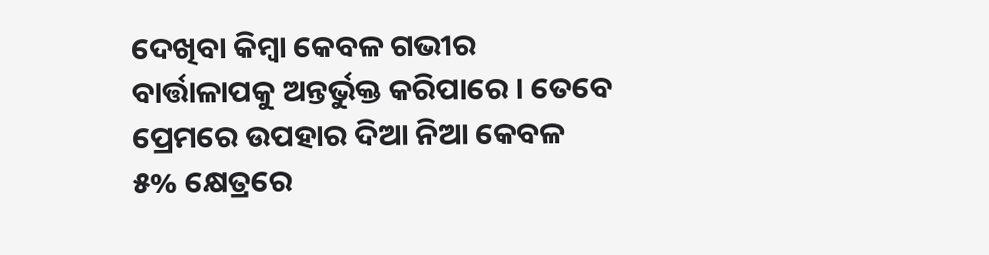ଦେଖିବା କିମ୍ବା କେବଳ ଗଭୀର ବାର୍ତ୍ତାଳାପକୁ ଅନ୍ତର୍ଭୁକ୍ତ କରିପାରେ । ତେବେ ପ୍ରେମରେ ଉପହାର ଦିଆ ନିଆ କେବଳ ୫% କ୍ଷେତ୍ରରେ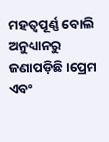ମହତ୍ୱପୂର୍ଣ୍ଣ ବୋଲି ଅନୁଧ୍ୟାନରୁ ଜଣାପଡ଼ିଛି ।ପ୍ରେମ ଏବଂ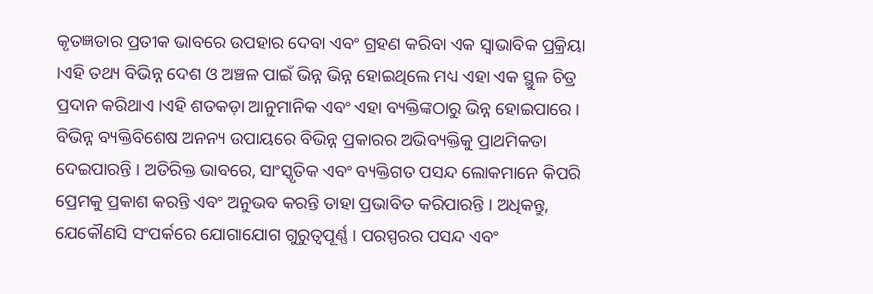କୃତଜ୍ଞତାର ପ୍ରତୀକ ଭାବରେ ଉପହାର ଦେବା ଏବଂ ଗ୍ରହଣ କରିବା ଏକ ସ୍ୱାଭାବିକ ପ୍ରକ୍ରିୟା ।ଏହି ତଥ୍ୟ ବିଭିନ୍ନ ଦେଶ ଓ ଅଞ୍ଚଳ ପାଇଁ ଭିନ୍ନ ଭିନ୍ନ ହୋଇଥିଲେ ମଧ୍ୟ ଏହା ଏକ ସ୍ଥୁଳ ଚିତ୍ର ପ୍ରଦାନ କରିଥାଏ ।ଏହି ଶତକଡ଼ା ଆନୁମାନିକ ଏବଂ ଏହା ବ୍ୟକ୍ତିଙ୍କଠାରୁ ଭିନ୍ନ ହୋଇପାରେ । ବିଭିନ୍ନ ବ୍ୟକ୍ତିବିଶେଷ ଅନନ୍ୟ ଉପାୟରେ ବିଭିନ୍ନ ପ୍ରକାରର ଅଭିବ୍ୟକ୍ତିକୁ ପ୍ରାଥମିକତା ଦେଇପାରନ୍ତି । ଅତିରିକ୍ତ ଭାବରେ, ସାଂସ୍କୃତିକ ଏବଂ ବ୍ୟକ୍ତିଗତ ପସନ୍ଦ ଲୋକମାନେ କିପରି ପ୍ରେମକୁ ପ୍ରକାଶ କରନ୍ତି ଏବଂ ଅନୁଭବ କରନ୍ତି ତାହା ପ୍ରଭାବିତ କରିପାରନ୍ତି । ଅଧିକନ୍ତୁ, ଯେକୌଣସି ସଂପର୍କରେ ଯୋଗାଯୋଗ ଗୁରୁତ୍ୱପୂର୍ଣ୍ଣ । ପରସ୍ପରର ପସନ୍ଦ ଏବଂ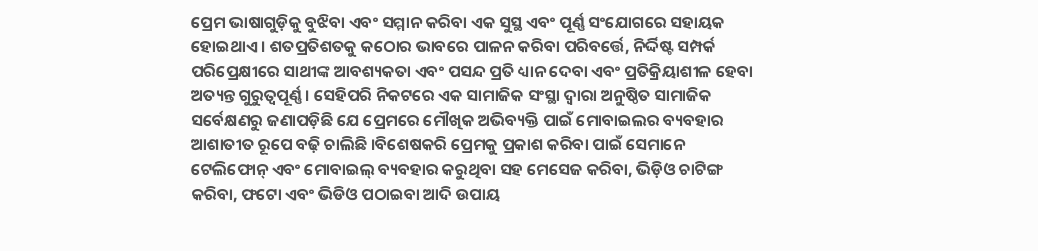ପ୍ରେମ ଭାଷାଗୁଡ଼ିକୁ ବୁଝିବା ଏବଂ ସମ୍ମାନ କରିବା ଏକ ସୁସ୍ଥ ଏବଂ ପୂର୍ଣ୍ଣ ସଂଯୋଗରେ ସହାୟକ ହୋଇଥାଏ । ଶତପ୍ରତିଶତକୁ କଠୋର ଭାବରେ ପାଳନ କରିବା ପରିବର୍ତ୍ତେ, ନିର୍ଦ୍ଦିଷ୍ଟ ସମ୍ପର୍କ ପରିପ୍ରେକ୍ଷୀରେ ସାଥୀଙ୍କ ଆବଶ୍ୟକତା ଏବଂ ପସନ୍ଦ ପ୍ରତି ଧ୍ୟାନ ଦେବା ଏବଂ ପ୍ରତିକ୍ରିୟାଶୀଳ ହେବା ଅତ୍ୟନ୍ତ ଗୁରୁତ୍ୱପୂର୍ଣ୍ଣ । ସେହିପରି ନିକଟରେ ଏକ ସାମାଜିକ ସଂସ୍ଥା ଦ୍ୱାରା ଅନୁଷ୍ଠିତ ସାମାଜିକ ସର୍ବେକ୍ଷଣରୁ ଜଣାପଡ଼ିଛି ଯେ ପ୍ରେମରେ ମୌଖିକ ଅଭିବ୍ୟକ୍ତି ପାଇଁ ମୋବାଇଲର ବ୍ୟବହାର ଆଶାତୀତ ରୂପେ ବଢ଼ି ଚାଲିଛି ।ବିଶେଷକରି ପ୍ରେମକୁ ପ୍ରକାଶ କରିବା ପାଇଁ ସେମାନେ ଟେଲିଫୋନ୍ ଏବଂ ମୋବାଇଲ୍ ବ୍ୟବହାର କରୁଥିବା ସହ ମେସେଜ କରିବା, ଭିଡ଼ିଓ ଚାଟିଙ୍ଗ କରିବା, ଫଟୋ ଏବଂ ଭିଡିଓ ପଠାଇବା ଆଦି ଉପାୟ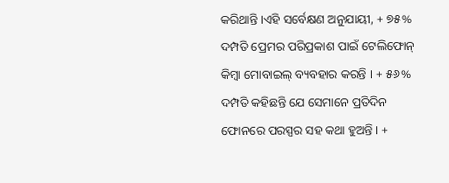କରିଥାନ୍ତି ।ଏହି ସର୍ବେକ୍ଷଣ ଅନୁଯାୟୀ, + ୭୫% ଦମ୍ପତି ପ୍ରେମର ପରିପ୍ରକାଶ ପାଇଁ ଟେଲିଫୋନ୍ କିମ୍ବା ମୋବାଇଲ୍ ବ୍ୟବହାର କରନ୍ତି । + ୫୬% ଦମ୍ପତି କହିଛନ୍ତି ଯେ ସେମାନେ ପ୍ରତିଦିନ ଫୋନରେ ପରସ୍ପର ସହ କଥା ହୁଅନ୍ତି । +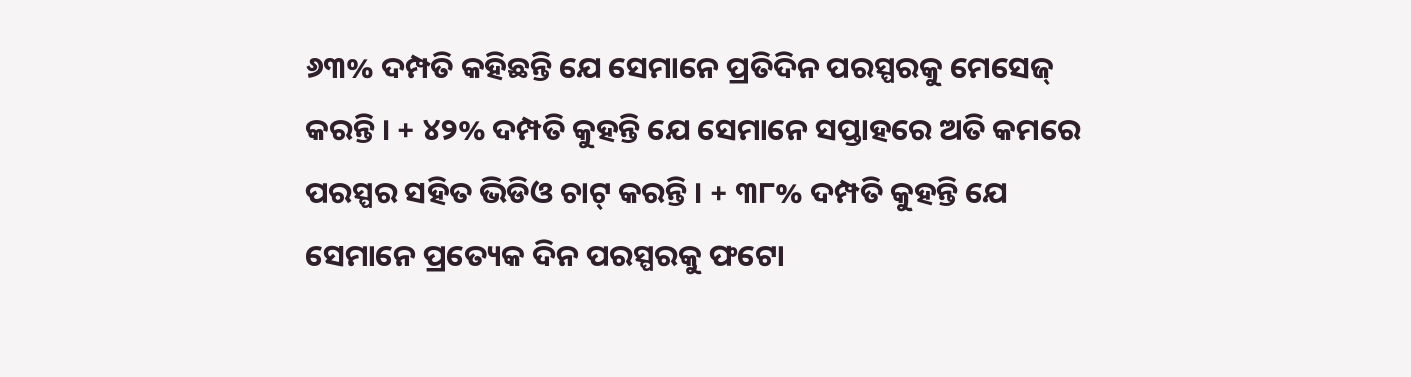୬୩% ଦମ୍ପତି କହିଛନ୍ତି ଯେ ସେମାନେ ପ୍ରତିଦିନ ପରସ୍ପରକୁ ମେସେଜ୍ କରନ୍ତି । + ୪୨% ଦମ୍ପତି କୁହନ୍ତି ଯେ ସେମାନେ ସପ୍ତାହରେ ଅତି କମରେ ପରସ୍ପର ସହିତ ଭିଡିଓ ଚାଟ୍ କରନ୍ତି । + ୩୮% ଦମ୍ପତି କୁହନ୍ତି ଯେ ସେମାନେ ପ୍ରତ୍ୟେକ ଦିନ ପରସ୍ପରକୁ ଫଟୋ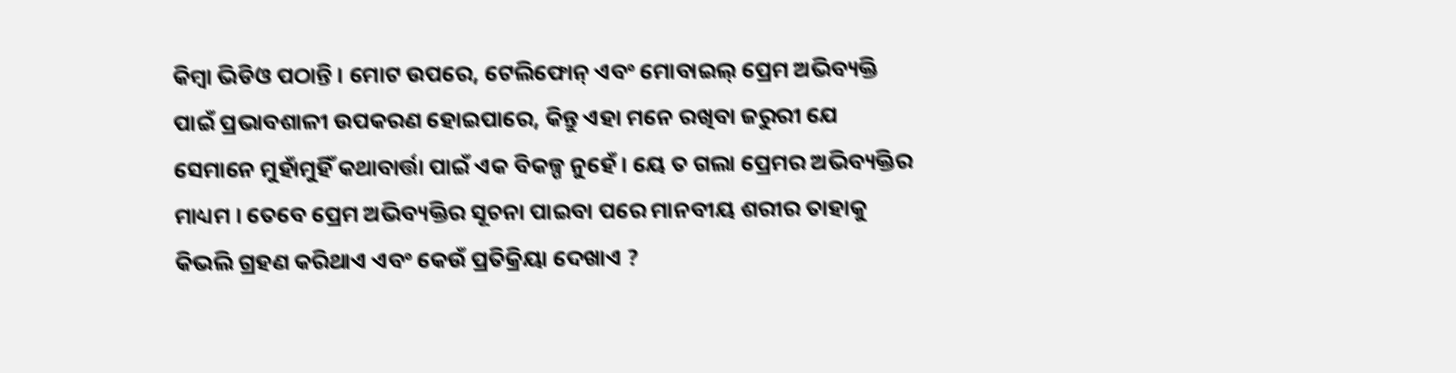କିମ୍ବା ଭିଡିଓ ପଠାନ୍ତି । ମୋଟ ଉପରେ, ଟେଲିଫୋନ୍ ଏବଂ ମୋବାଇଲ୍ ପ୍ରେମ ଅଭିବ୍ୟକ୍ତି ପାଇଁ ପ୍ରଭାବଶାଳୀ ଉପକରଣ ହୋଇପାରେ, କିନ୍ତୁ ଏହା ମନେ ରଖିବା ଜରୁରୀ ଯେ ସେମାନେ ମୁହାଁମୁହିଁ କଥାବାର୍ତ୍ତା ପାଇଁ ଏକ ବିକଳ୍ପ ନୁହେଁ । ୟେ ତ ଗଲା ପ୍ରେମର ଅଭିବ୍ୟକ୍ତିର ମାଧ୍ୟମ । ତେବେ ପ୍ରେମ ଅଭିବ୍ୟକ୍ତିର ସୂଚନା ପାଇବା ପରେ ମାନବୀୟ ଶରୀର ତାହାକୁ କିଭଲି ଗ୍ରହଣ କରିଥାଏ ଏବଂ କେଉଁ ପ୍ରତିକ୍ରିୟା ଦେଖାଏ ?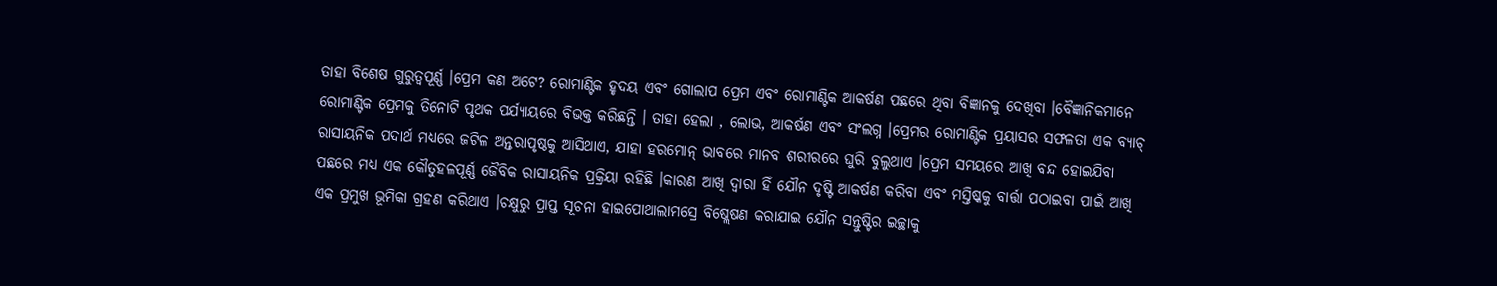ତାହା ବିଶେଷ ଗୁରୁତ୍ୱପୂର୍ଣ୍ଣ ।ପ୍ରେମ କଣ ଅଟେ? ରୋମାଣ୍ଟିକ ହୃଦୟ ଏବଂ ଗୋଲାପ ପ୍ରେମ ଏବଂ ରୋମାଣ୍ଟିକ ଆକର୍ଷଣ ପଛରେ ଥିବା ବିଜ୍ଞାନକୁ ଦେଖିବା ।ବୈଜ୍ଞାନିକମାନେ ରୋମାଣ୍ଟିକ ପ୍ରେମକୁ ତିନୋଟି ପୃଥକ ପର୍ଯ୍ୟାୟରେ ବିଭକ୍ତ କରିଛନ୍ତି । ତାହା ହେଲା , ଲୋଭ, ଆକର୍ଷଣ ଏବଂ ସଂଲଗ୍ନ ।ପ୍ରେମର ରୋମାଣ୍ଟିକ ପ୍ରୟାସର ସଫଳତା ଏକ ବ୍ୟାଚ୍ ରାସାୟନିକ ପଦାର୍ଥ ମଧ୍ୟରେ ଜଟିଳ ଅନ୍ତରାପୃଷ୍ଠକୁ ଆସିଥାଏ, ଯାହା ହରମୋନ୍ ଭାବରେ ମାନବ ଶରୀରରେ ଘୁରି ବୁଲୁଥାଏ ।ପ୍ରେମ ସମୟରେ ଆଖି ବନ୍ଦ ହୋଇଯିବା ପଛରେ ମଧ୍ୟ ଏକ କୌତୁହଳପୂର୍ଣ୍ଣ ଜୈବିକ ରାସାୟନିକ ପ୍ରକ୍ରିୟା ରହିଛି ।କାରଣ ଆଖି ଦ୍ୱାରା ହିଁ ଯୌନ ଦୃଷ୍ଟି ଆକର୍ଷଣ କରିବା ଏବଂ ମସ୍ତିଷ୍କକୁ ବାର୍ତ୍ତା ପଠାଇବା ପାଇଁ ଆଖି ଏକ ପ୍ରମୁଖ ଭୂମିକା ଗ୍ରହଣ କରିଥାଏ ।ଚକ୍ଷୁରୁ ପ୍ରାପ୍ତ ସୂଚନା ହାଇପୋଥାଲାମସ୍ରେ ବିଷ୍ଲେଷଣ କରାଯାଇ ଯୌନ ସନ୍ତୁଷ୍ଟିର ଇଚ୍ଛାକୁ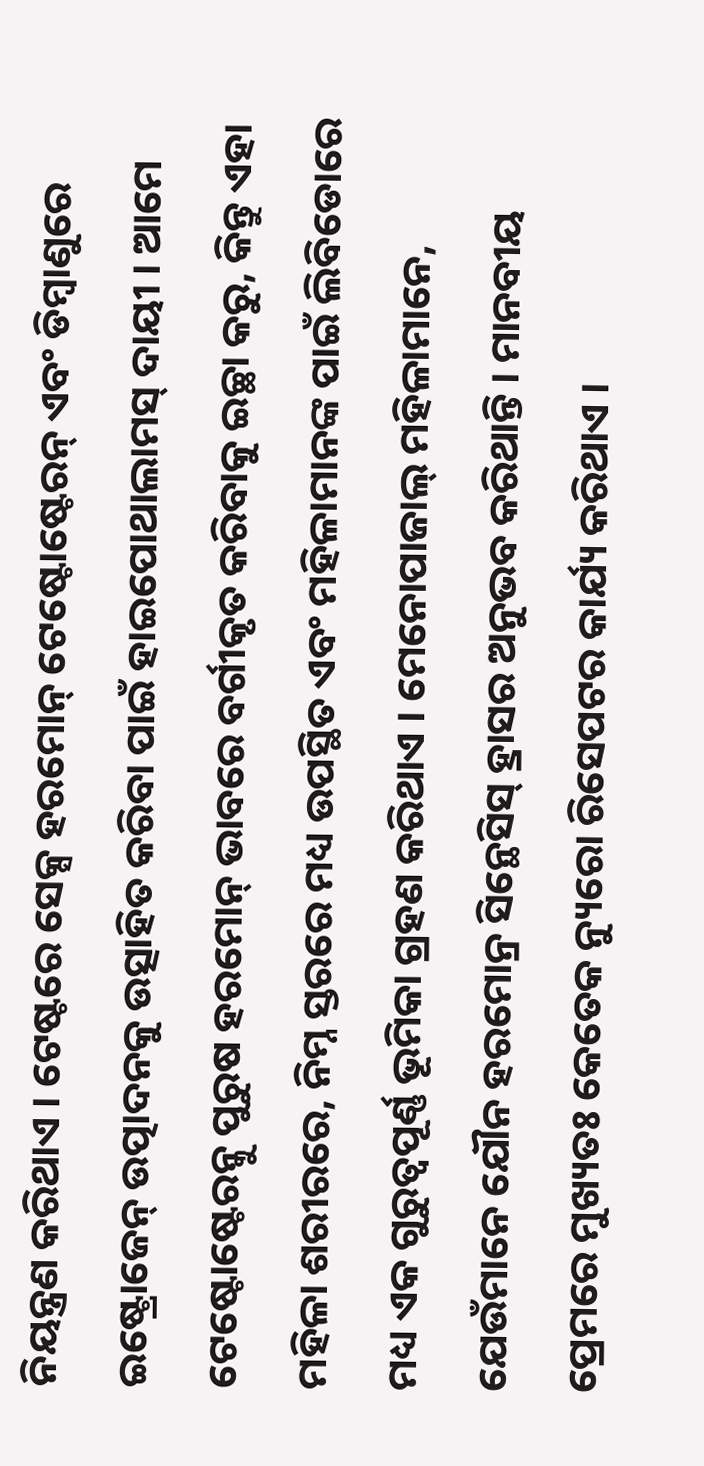ନିୟନ୍ତ୍ରଣ କରିଥାଏ । ଟେଷ୍ଟରେ ସେକ୍ସ ହରମୋନ୍ ଟେଷ୍ଟୋଷ୍ଟେରନ୍ ଏବଂ ଡିମ୍ବାଣୁରେ ଇଷ୍ଟ୍ରୋଜେନ୍ ଉତ୍ପାଦନକୁ ଉତ୍ସାହିତ କରିବା ପାଇଁ ହାଇପୋଥାଲାମସ୍ ଦାୟୀ । ଆମେ ଟେଷ୍ଟୋଷ୍ଟେରନ୍କୁ ପୁରୁଷ ହରମୋନ୍ ଭାବରେ ବର୍ଗୀକୃତ କରିବାକୁ ଇଚ୍ଛା କରୁ, କିନ୍ତୁ ଏହା ମହିଳା ଶରୀରରେ, ନିମ୍ନ ସ୍ତରରେ ମଧ୍ୟ ଉପସ୍ଥିତ ଏବଂ ମହିଳାମାନଙ୍କ ପାଇଁ ଲିବିଡୋରେ ମଧ୍ୟ ଏକ ଗୁରୁତ୍ୱପୂର୍ଣ୍ଣ ଭୂମିକା ଗ୍ରହଣ କରିଥାଏ । ମେନୋପାଜାଲ୍ ମହିଳାମାନେ, ଯେଉଁମାନେ ଯୌନ ହରମୋନ୍ର ସିନ୍ଥେସିସ୍ ହ୍ରାସର ଅନୁଭବ କରିଥାନ୍ତି । ମାନବୀୟ ପ୍ରେମରେ ମୁଖ୍ୟତଃ କେତେକ ନ୍ୟୁରୋ ରିସେପଟର କାର୍ଯ୍ୟ କରିଥାଏ ।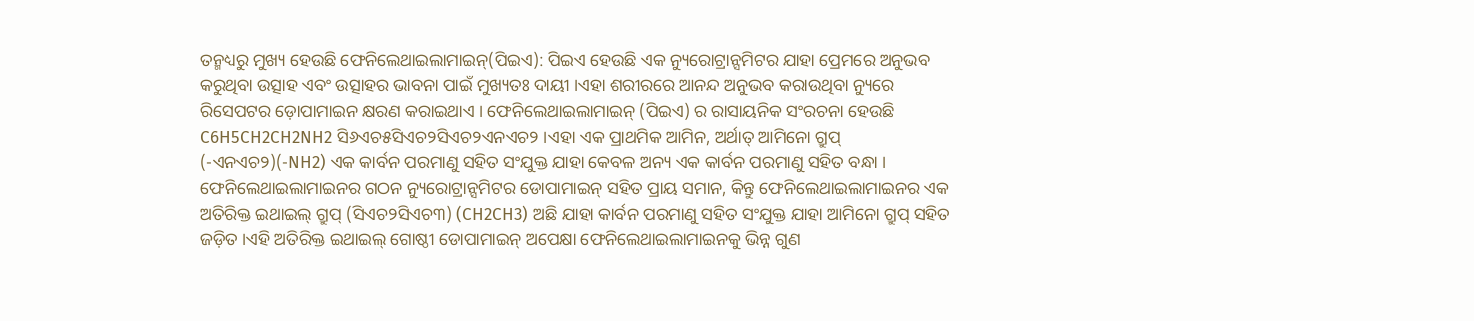ତନ୍ମଧ୍ୟରୁ ମୁଖ୍ୟ ହେଉଛି ଫେନିଲେଥାଇଲାମାଇନ୍(ପିଇଏ): ପିଇଏ ହେଉଛି ଏକ ନ୍ୟୁରୋଟ୍ରାନ୍ସମିଟର ଯାହା ପ୍ରେମରେ ଅନୁଭବ କରୁଥିବା ଉତ୍ସାହ ଏବଂ ଉତ୍ସାହର ଭାବନା ପାଇଁ ମୁଖ୍ୟତଃ ଦାୟୀ ।ଏହା ଶରୀରରେ ଆନନ୍ଦ ଅନୁଭବ କରାଉଥିବା ନ୍ୟୁରେ ରିସେପଟର ଡ଼ୋପାମାଇନ କ୍ଷରଣ କରାଇଥାଏ । ଫେନିଲେଥାଇଲାମାଇନ୍ (ପିଇଏ) ର ରାସାୟନିକ ସଂରଚନା ହେଉଛି C6H5CH2CH2NH2 ସି୬ଏଚ୫ସିଏଚ୨ସିଏଚ୨ଏନଏଚ୨ ।ଏହା ଏକ ପ୍ରାଥମିକ ଆମିନ, ଅର୍ଥାତ୍ ଆମିନୋ ଗ୍ରୁପ୍ (-ଏନଏଚ୨)(-NH2) ଏକ କାର୍ବନ ପରମାଣୁ ସହିତ ସଂଯୁକ୍ତ ଯାହା କେବଳ ଅନ୍ୟ ଏକ କାର୍ବନ ପରମାଣୁ ସହିତ ବନ୍ଧା । ଫେନିଲେଥାଇଲାମାଇନର ଗଠନ ନ୍ୟୁରୋଟ୍ରାନ୍ସମିଟର ଡୋପାମାଇନ୍ ସହିତ ପ୍ରାୟ ସମାନ, କିନ୍ତୁ ଫେନିଲେଥାଇଲାମାଇନର ଏକ ଅତିରିକ୍ତ ଇଥାଇଲ୍ ଗ୍ରୁପ୍ (ସିଏଚ୨ସିଏଚ୩) (CH2CH3) ଅଛି ଯାହା କାର୍ବନ ପରମାଣୁ ସହିତ ସଂଯୁକ୍ତ ଯାହା ଆମିନୋ ଗ୍ରୁପ୍ ସହିତ ଜଡ଼ିତ ।ଏହି ଅତିରିକ୍ତ ଇଥାଇଲ୍ ଗୋଷ୍ଠୀ ଡୋପାମାଇନ୍ ଅପେକ୍ଷା ଫେନିଲେଥାଇଲାମାଇନକୁ ଭିନ୍ନ ଗୁଣ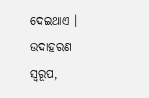ଦେଇଥାଏ । ଉଦାହରଣ ସ୍ୱରୂପ,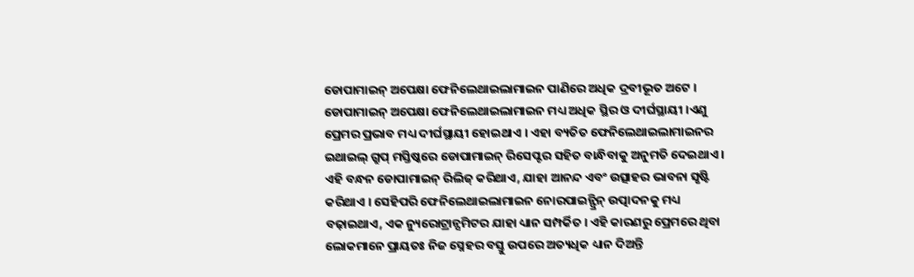ଡୋପାମାଇନ୍ ଅପେକ୍ଷା ଫେନିଲେଥାଇଲାମାଇନ ପାଣିରେ ଅଧିକ ଦ୍ରବୀଭୂତ ଅଟେ । ଡୋପାମାଇନ୍ ଅପେକ୍ଷା ଫେନିଲେଥାଇଲାମାଇନ ମଧ୍ୟ ଅଧିକ ସ୍ଥିର ଓ ଦୀର୍ଘସ୍ଥାୟୀ ।ଏଣୁ ପ୍ରେମର ପ୍ରଭାବ ମଧ୍ୟ ଦୀର୍ଘସ୍ଥାୟୀ ହୋଇଥାଏ । ଏହା ବ୍ୟତିତ ଫେନିଲେଥାଇଲାମାଇନର ଇଥାଇଲ୍ ଗ୍ରୁପ୍ ମସ୍ତିଷ୍କରେ ଡୋପାମାଇନ୍ ରିସେପ୍ଟର ସହିତ ବାନ୍ଧିବାକୁ ଅନୁମତି ଦେଇଥାଏ । ଏହି ବନ୍ଧନ ଡୋପାମାଇନ୍ ରିଲିଜ୍ କରିଥାଏ, ଯାହା ଆନନ୍ଦ ଏବଂ ଉତ୍ସାହର ଭାବନା ସୃଷ୍ଟି କରିଥାଏ । ସେହିପରି ଫେନିଲେଥାଇଲାମାଇନ ନୋରପାଇନ୍ଫ୍ରିନ୍ ଉତ୍ପାଦନକୁ ମଧ୍ୟ ବଢ଼ାଇଥାଏ, ଏକ ନ୍ୟୁରୋଟ୍ରାନ୍ସମିଟର ଯାହା ଧ୍ୟାନ ସମ୍ପର୍କିତ । ଏହି କାରଣରୁ ପ୍ରେମରେ ଥିବା ଲୋକମାନେ ପ୍ରାୟତଃ ନିଜ ସ୍ନେହର ବସ୍ତୁ ଉପରେ ଅତ୍ୟଧିକ ଧ୍ୟାନ ଦିଅନ୍ତି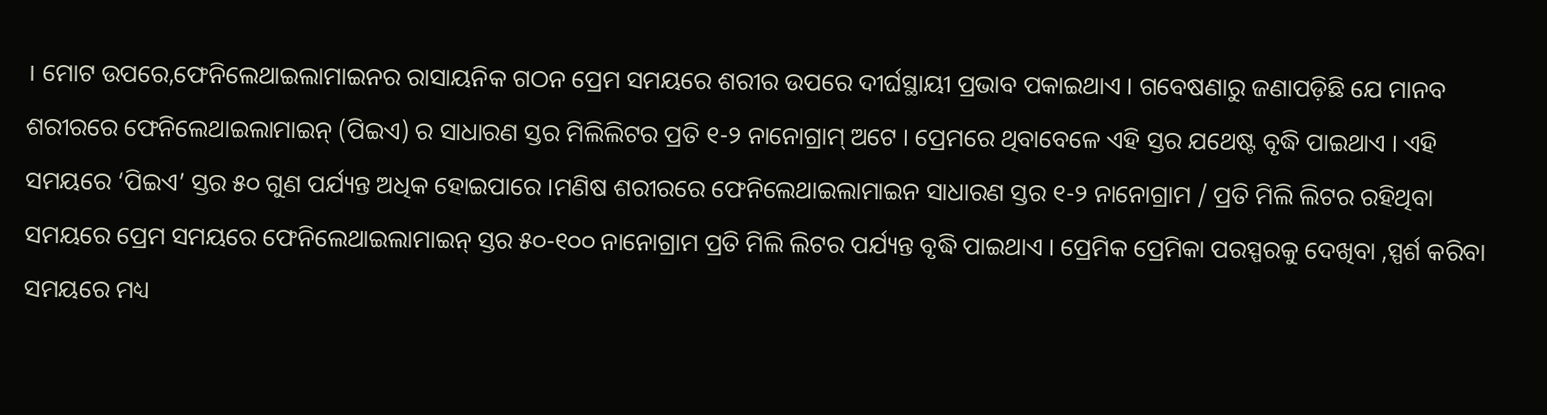। ମୋଟ ଉପରେ,ଫେନିଲେଥାଇଲାମାଇନର ରାସାୟନିକ ଗଠନ ପ୍ରେମ ସମୟରେ ଶରୀର ଉପରେ ଦୀର୍ଘସ୍ଥାୟୀ ପ୍ରଭାବ ପକାଇଥାଏ । ଗବେଷଣାରୁ ଜଣାପଡ଼ିଛି ଯେ ମାନବ ଶରୀରରେ ଫେନିଲେଥାଇଲାମାଇନ୍ (ପିଇଏ) ର ସାଧାରଣ ସ୍ତର ମିଲିଲିଟର ପ୍ରତି ୧-୨ ନାନୋଗ୍ରାମ୍ ଅଟେ । ପ୍ରେମରେ ଥିବାବେଳେ ଏହି ସ୍ତର ଯଥେଷ୍ଟ ବୃଦ୍ଧି ପାଇଥାଏ । ଏହି ସମୟରେ ‘ପିଇଏ’ ସ୍ତର ୫୦ ଗୁଣ ପର୍ଯ୍ୟନ୍ତ ଅଧିକ ହୋଇପାରେ ।ମଣିଷ ଶରୀରରେ ଫେନିଲେଥାଇଲାମାଇନ ସାଧାରଣ ସ୍ତର ୧-୨ ନାନୋଗ୍ରାମ / ପ୍ରତି ମିଲି ଲିଟର ରହିଥିବା ସମୟରେ ପ୍ରେମ ସମୟରେ ଫେନିଲେଥାଇଲାମାଇନ୍ ସ୍ତର ୫୦-୧୦୦ ନାନୋଗ୍ରାମ ପ୍ରତି ମିଲି ଲିଟର ପର୍ଯ୍ୟନ୍ତ ବୃଦ୍ଧି ପାଇଥାଏ । ପ୍ରେମିକ ପ୍ରେମିକା ପରସ୍ପରକୁ ଦେଖିବା ,ସ୍ପର୍ଶ କରିବା ସମୟରେ ମଧ୍ୟ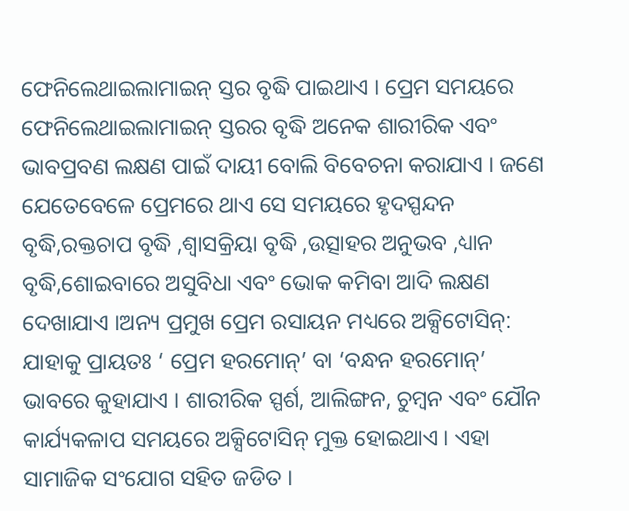ଫେନିଲେଥାଇଲାମାଇନ୍ ସ୍ତର ବୃଦ୍ଧି ପାଇଥାଏ । ପ୍ରେମ ସମୟରେ ଫେନିଲେଥାଇଲାମାଇନ୍ ସ୍ତରର ବୃଦ୍ଧି ଅନେକ ଶାରୀରିକ ଏବଂ ଭାବପ୍ରବଣ ଲକ୍ଷଣ ପାଇଁ ଦାୟୀ ବୋଲି ବିବେଚନା କରାଯାଏ । ଜଣେ ଯେତେବେଳେ ପ୍ରେମରେ ଥାଏ ସେ ସମୟରେ ହୃଦସ୍ପନ୍ଦନ ବୃଦ୍ଧି,ରକ୍ତଚାପ ବୃଦ୍ଧି ,ଶ୍ୱାସକ୍ରିୟା ବୃଦ୍ଧି ,ଉତ୍ସାହର ଅନୁଭବ ,ଧ୍ୟାନ ବୃଦ୍ଧି,ଶୋଇବାରେ ଅସୁବିଧା ଏବଂ ଭୋକ କମିବା ଆଦି ଲକ୍ଷଣ ଦେଖାଯାଏ ।ଅନ୍ୟ ପ୍ରମୁଖ ପ୍ରେମ ରସାୟନ ମଧ୍ୟରେ ଅକ୍ସିଟୋସିନ୍: ଯାହାକୁ ପ୍ରାୟତଃ ‘ ପ୍ରେମ ହରମୋନ୍’ ବା ‘ବନ୍ଧନ ହରମୋନ୍’ ଭାବରେ କୁହାଯାଏ । ଶାରୀରିକ ସ୍ପର୍ଶ, ଆଲିଙ୍ଗନ, ଚୁମ୍ବନ ଏବଂ ଯୌନ କାର୍ଯ୍ୟକଳାପ ସମୟରେ ଅକ୍ସିଟୋସିନ୍ ମୁକ୍ତ ହୋଇଥାଏ । ଏହା ସାମାଜିକ ସଂଯୋଗ ସହିତ ଜଡିତ ।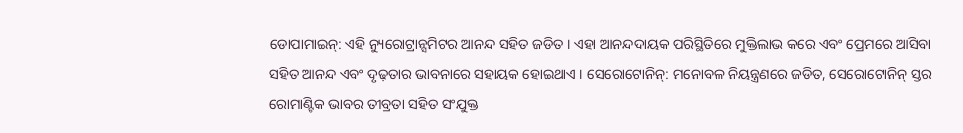ଡୋପାମାଇନ୍: ଏହି ନ୍ୟୁରୋଟ୍ରାନ୍ସମିଟର ଆନନ୍ଦ ସହିତ ଜଡିତ । ଏହା ଆନନ୍ଦଦାୟକ ପରିସ୍ଥିତିରେ ମୁକ୍ତିଲାଭ କରେ ଏବଂ ପ୍ରେମରେ ଆସିବା ସହିତ ଆନନ୍ଦ ଏବଂ ଦୃଢ଼ତାର ଭାବନାରେ ସହାୟକ ହୋଇଥାଏ । ସେରୋଟୋନିନ୍: ମନୋବଳ ନିୟନ୍ତ୍ରଣରେ ଜଡିତ, ସେରୋଟୋନିନ୍ ସ୍ତର ରୋମାଣ୍ଟିକ ଭାବର ତୀବ୍ରତା ସହିତ ସଂଯୁକ୍ତ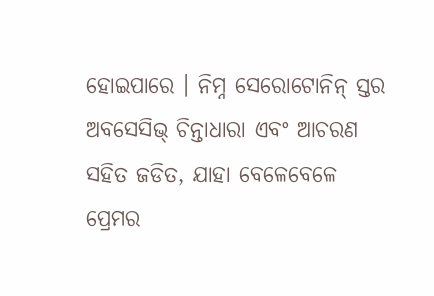ହୋଇପାରେ । ନିମ୍ନ ସେରୋଟୋନିନ୍ ସ୍ତର ଅବସେସିଭ୍ ଚିନ୍ତାଧାରା ଏବଂ ଆଚରଣ ସହିତ ଜଡିତ, ଯାହା ବେଳେବେଳେ ପ୍ରେମର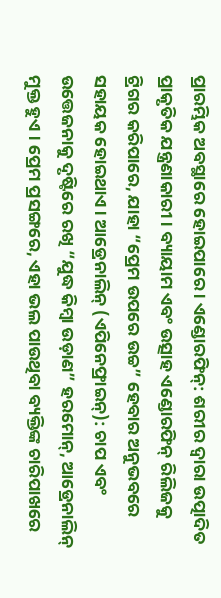ପ୍ରାରମ୍ଭିକ ଅବସ୍ଥାରେ ହୋଇପାରେ । ଏଣ୍ଡୋରଫିନ୍: ଶରୀର ଦ୍ୱାରା ଉତ୍ପାଦିତ ପ୍ରାକୃତିକ ଯନ୍ତ୍ରଣାକାରୀ । ବ୍ୟାୟାମ ଏବଂ ଉତ୍ସାହ ଏଣ୍ଡୋରଫିନ୍ ରିଲିଜକୁ ଟ୍ରିଗର କରିପାରେ, ଯାହା “ପ୍ରେମ ଉପରେ ଉଚ୍ଚ” ହେବାର ଅନୁଭବରେ ସହାୟକ ହୋଇଥାଏ । ଆଡ୍ରେନାଲିନ୍ (ଏପିନେଫ୍ରାଇନ୍): ଚାପ ଏବଂ ଉତ୍ତେଜନାକୁ ଦୃଷ୍ଟିରେ ରଖି “ଯୁଦ୍ଧ କିମ୍ବା ଉଡ଼ାଣ” ହରମୋନ୍, ଆଡ୍ରେନାଲିନ୍ ମୁକ୍ତ ହୁଏ । ପ୍ରେମ ପ୍ରସଙ୍ଗରେ, ଏହା ଭଲ ପାଉଥିବା ବ୍ୟକ୍ତିଙ୍କ ଚାରିପାଖରେ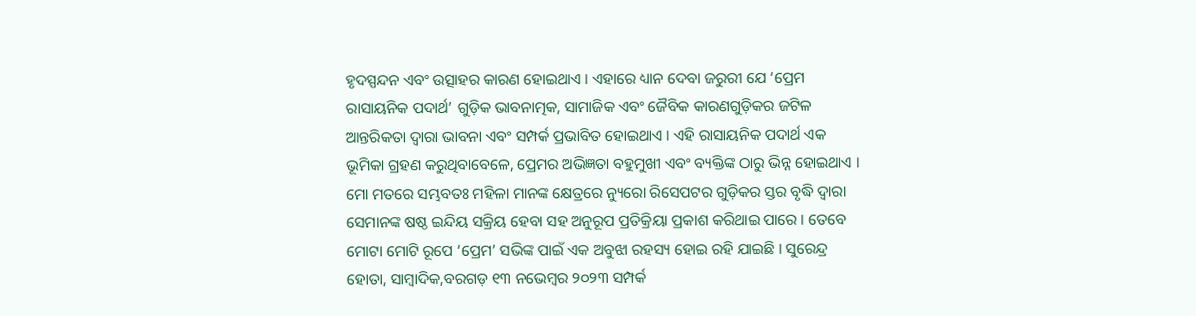ହୃଦସ୍ପନ୍ଦନ ଏବଂ ଉତ୍ସାହର କାରଣ ହୋଇଥାଏ । ଏହାରେ ଧ୍ୟାନ ଦେବା ଜରୁରୀ ଯେ ‘ପ୍ରେମ ରାସାୟନିକ ପଦାର୍ଥ’ ଗୁଡ଼ିକ ଭାବନାତ୍ମକ, ସାମାଜିକ ଏବଂ ଜୈବିକ କାରଣଗୁଡ଼ିକର ଜଟିଳ ଆନ୍ତରିକତା ଦ୍ୱାରା ଭାବନା ଏବଂ ସମ୍ପର୍କ ପ୍ରଭାବିତ ହୋଇଥାଏ । ଏହି ରାସାୟନିକ ପଦାର୍ଥ ଏକ ଭୂମିକା ଗ୍ରହଣ କରୁଥିବାବେଳେ, ପ୍ରେମର ଅଭିଜ୍ଞତା ବହୁମୁଖୀ ଏବଂ ବ୍ୟକ୍ତିଙ୍କ ଠାରୁ ଭିନ୍ନ ହୋଇଥାଏ । ମୋ ମତରେ ସମ୍ଭବତଃ ମହିଳା ମାନଙ୍କ କ୍ଷେତ୍ରରେ ନ୍ୟୁରୋ ରିସେପଟର ଗୁଡ଼ିକର ସ୍ତର ବୃଦ୍ଧି ଦ୍ୱାରା ସେମାନଙ୍କ ଷଷ୍ଠ ଇନ୍ଦିୟ ସକ୍ରିୟ ହେବା ସହ ଅନୁରୂପ ପ୍ରତିକ୍ରିୟା ପ୍ରକାଶ କରିଥାଇ ପାରେ । ତେବେ ମୋଟା ମୋଟି ରୂପେ ‘ପ୍ରେମ’ ସଭିଙ୍କ ପାଇଁ ଏକ ଅବୁଝା ରହସ୍ୟ ହୋଇ ରହି ଯାଇଛି । ସୁରେନ୍ଦ୍ର ହୋତା, ସାମ୍ବାଦିକ,ବରଗଡ଼ ୧୩ ନଭେମ୍ବର ୨୦୨୩ ସମ୍ପର୍କ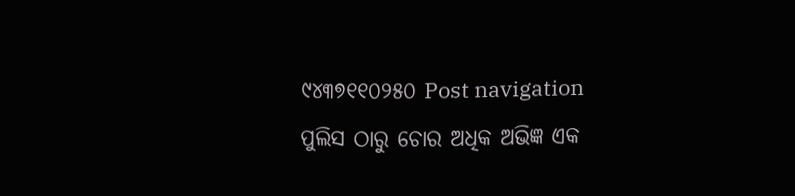୯୪୩୭୧୧୦୨୫୦ Post navigation ପୁଲିସ ଠାରୁ ଚୋର ଅଧିକ ଅଭିଜ୍ଞ ଏକ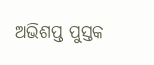ଅଭିଶପ୍ତ ପୁସ୍ତକ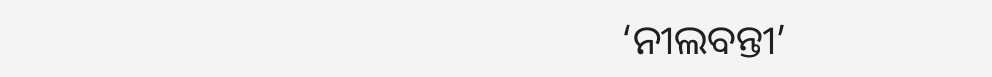‘ନୀଲବନ୍ତୀ’